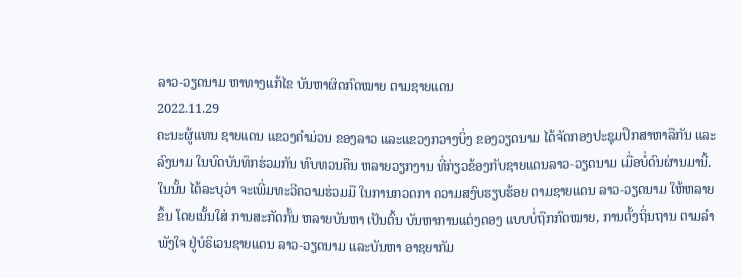ລາວ-ວຽດນາມ ຫາທາງແກ້ໄຂ ບັນຫາຜິດກົດໝາຍ ຕາມຊາຍແດນ
2022.11.29
ຄະນະຜູ້ແທນ ຊາຍແດນ ແຂວງຄໍາມ່ວນ ຂອງລາວ ແລະແຂວງກວາງບິ່ງ ຂອງວຽດນາມ ໄດ້ຈັດກອງປະຊຸມປຶກສາຫາລືກັນ ແລະລົງນາມ ໃນບົດບັນທຶກຮ່ວມກັນ ທົບທວນຄືນ ຫລາຍວຽກງານ ທີ່ກ່ຽວຂ້ອງກັບຊາຍແດນລາວ-ວຽດນາມ ເມື່ອບໍ່ດົນຜ່ານມານີ້. ໃນນັ້ນ ໄດ້ລະບຸວ່າ ຈະເພີ່ມທະວີຄວາມຮ່ວມມື ໃນການກວດກາ ຄວາມສງົບຮຽບຮ້ອຍ ຕາມຊາຍແດນ ລາວ-ວຽດນາມ ໃຫ້ຫລາຍຂຶ້ນ ໂດຍເນັ້ນໃສ່ ການສະກັດກັ້ນ ຫລາຍບັນຫາ ເປັນຕົ້ນ ບັນຫາການແຕ່ງດອງ ແບບບໍ່ຖືກກົດໝາຍ, ການຕັ້ງຖິ່ນຖານ ຕາມລໍາພັງໃຈ ຢູ່ບໍຣິເວນຊາຍແດນ ລາວ-ວຽດນາມ ແລະບັນຫາ ອາຊຍາກັມ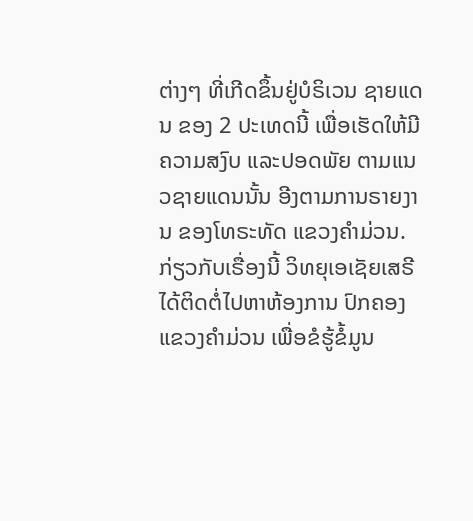ຕ່າງໆ ທີ່ເກີດຂຶ້ນຢູ່ບໍຣິເວນ ຊາຍແດນ ຂອງ 2 ປະເທດນີ້ ເພື່ອເຮັດໃຫ້ມີຄວາມສງົບ ແລະປອດພັຍ ຕາມແນວຊາຍແດນນັ້ນ ອີງຕາມການຣາຍງານ ຂອງໂທຣະທັດ ແຂວງຄໍາມ່ວນ.
ກ່ຽວກັບເຣື່ອງນີ້ ວິທຍຸເອເຊັຍເສຣີ ໄດ້ຕິດຕໍ່ໄປຫາຫ້ອງການ ປົກຄອງແຂວງຄໍາມ່ວນ ເພື່ອຂໍຮູ້ຂໍ້ມູນ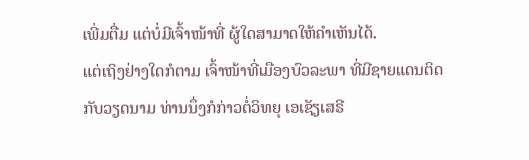ເພີ່ມຕື່ມ ແຕ່ບໍ່ມີເຈົ້າໜ້າທີ່ ຜູ້ໃດສາມາດໃຫ້ຄໍາເຫັນໄດ້.
ແຕ່ເຖິງຢ່າງໃດກໍຕາມ ເຈົ້າໜ້າທີ່ເມືອງບົວລະພາ ທີ່ມີຊາຍແດນຕິດກັບວຽດນາມ ທ່ານນຶ່ງກໍກ່າວຕໍ່ວິທຍຸ ເອເຊັຽເສຣີ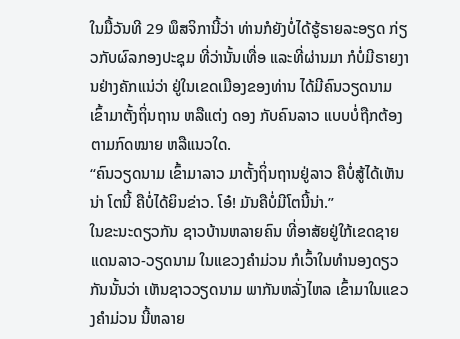ໃນມື້ວັນທີ 29 ພຶສຈິການີ້ວ່າ ທ່ານກໍຍັງບໍ່ໄດ້ຮູ້ຣາຍລະອຽດ ກ່ຽວກັບຜົລກອງປະຊຸມ ທີ່ວ່ານັ້ນເທື່ອ ແລະທີ່ຜ່ານມາ ກໍບໍ່ມີຣາຍງານຢ່າງຄັກແນ່ວ່າ ຢູ່ໃນເຂດເມືອງຂອງທ່ານ ໄດ້ມີຄົນວຽດນາມ ເຂົ້າມາຕັ້ງຖິ່ນຖານ ຫລືແຕ່ງ ດອງ ກັບຄົນລາວ ແບບບໍ່ຖືກຕ້ອງຕາມກົດໝາຍ ຫລືແນວໃດ.
“ຄົນວຽດນາມ ເຂົ້າມາລາວ ມາຕັ້ງຖິ່ນຖານຢູ່ລາວ ຄືບໍ່ສູ້ໄດ້ເຫັນນ່າ ໂຕນີ້ ຄືບໍ່ໄດ້ຍິນຂ່າວ. ໂອ໋! ມັນຄືບໍ່ມີໂຕນີ້ນ່າ.”
ໃນຂະນະດຽວກັນ ຊາວບ້ານຫລາຍຄົນ ທີ່ອາສັຍຢູ່ໃກ້ເຂດຊາຍແດນລາວ-ວຽດນາມ ໃນແຂວງຄໍາມ່ວນ ກໍເວົ້າໃນທໍານອງດຽວກັນນັ້ນວ່າ ເຫັນຊາວວຽດນາມ ພາກັນຫລັ່ງໄຫລ ເຂົ້າມາໃນແຂວງຄໍາມ່ວນ ນີ້ຫລາຍ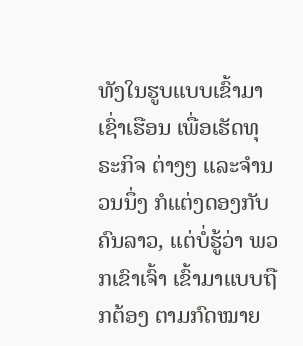ທັງໃນຮູບແບບເຂົ້າມາເຊົ່າເຮືອນ ເພື່ອເຮັດທຸຣະກິຈ ຕ່າງໆ ແລະຈໍານວນນຶ່ງ ກໍແຕ່ງດອງກັບຄົນລາວ, ແຕ່ບໍ່ຮູ້ວ່າ ພວກເຂົາເຈົ້າ ເຂົ້າມາແບບຖືກຕ້ອງ ຕາມກົດໝາຍ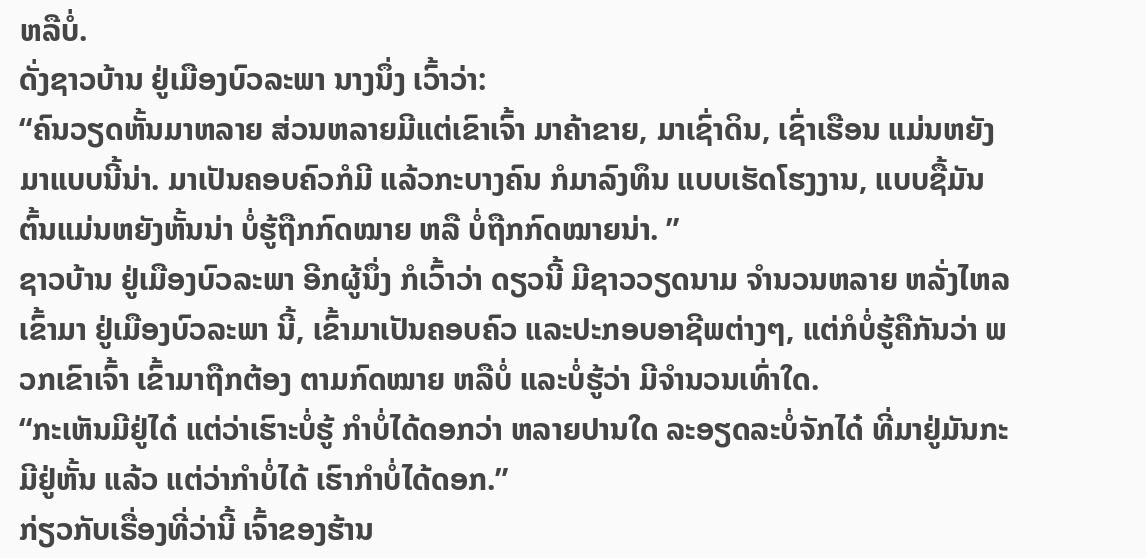ຫລືບໍ່.
ດັ່ງຊາວບ້ານ ຢູ່ເມືອງບົວລະພາ ນາງນຶ່ງ ເວົ້າວ່າ:
“ຄົນວຽດຫັ້ນມາຫລາຍ ສ່ວນຫລາຍມີແຕ່ເຂົາເຈົ້າ ມາຄ້າຂາຍ, ມາເຊົ່າດິນ, ເຊົ່າເຮືອນ ແມ່ນຫຍັງມາແບບນີ້ນ່າ. ມາເປັນຄອບຄົວກໍມີ ແລ້ວກະບາງຄົນ ກໍມາລົງທຶນ ແບບເຮັດໂຮງງານ, ແບບຊື້ມັນຕົ້ນແມ່ນຫຍັງຫັ້ນນ່າ ບໍ່ຮູ້ຖືກກົດໝາຍ ຫລື ບໍ່ຖືກກົດໝາຍນ່າ. ”
ຊາວບ້ານ ຢູ່ເມືອງບົວລະພາ ອີກຜູ້ນຶ່ງ ກໍເວົ້າວ່າ ດຽວນີ້ ມີຊາວວຽດນາມ ຈໍານວນຫລາຍ ຫລັ່ງໄຫລເຂົ້າມາ ຢູ່ເມືອງບົວລະພາ ນີ້, ເຂົ້າມາເປັນຄອບຄົວ ແລະປະກອບອາຊີພຕ່າງໆ, ແຕ່ກໍບໍ່ຮູ້ຄືກັນວ່າ ພວກເຂົາເຈົ້າ ເຂົ້າມາຖືກຕ້ອງ ຕາມກົດໝາຍ ຫລືບໍ່ ແລະບໍ່ຮູ້ວ່າ ມີຈໍານວນເທົ່າໃດ.
“ກະເຫັນມີຢູ່ໄດ໋ ແຕ່ວ່າເຮົາະບໍ່ຮູ້ ກໍາບໍ່ໄດ້ດອກວ່າ ຫລາຍປານໃດ ລະອຽດລະບໍ່ຈັກໄດ໋ ທີ່ມາຢູ່ມັນກະມີຢູ່ຫັ້ນ ແລ້ວ ແຕ່ວ່າກໍາບໍ່ໄດ້ ເຮົາກໍາບໍ່ໄດ້ດອກ.”
ກ່ຽວກັບເຣື່ອງທີ່ວ່ານີ້ ເຈົ້າຂອງຮ້ານ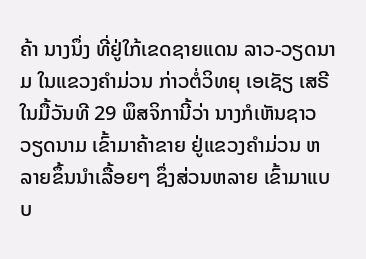ຄ້າ ນາງນຶ່ງ ທີ່ຢູ່ໃກ້ເຂດຊາຍແດນ ລາວ-ວຽດນາມ ໃນແຂວງຄໍາມ່ວນ ກ່າວຕໍ່ວິທຍຸ ເອເຊັຽ ເສຣີ ໃນມື້ວັນທີ 29 ພຶສຈິການີ້ວ່າ ນາງກໍເຫັນຊາວວຽດນາມ ເຂົ້າມາຄ້າຂາຍ ຢູ່ແຂວງຄໍາມ່ວນ ຫລາຍຂຶ້ນນໍາເລື້ອຍໆ ຊຶ່ງສ່ວນຫລາຍ ເຂົ້າມາແບບ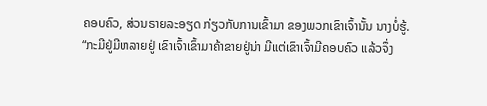ຄອບຄົວ, ສ່ວນຣາຍລະອຽດ ກ່ຽວກັບການເຂົ້າມາ ຂອງພວກເຂົາເຈົ້ານັ້ນ ນາງບໍ່ຮູ້.
“ກະມີຢູ່ມີຫລາຍຢູ່ ເຂົາເຈົ້າເຂົ້າມາຄ້າຂາຍຢູ່ນ່າ ມີແຕ່ເຂົາເຈົ້າມີຄອບຄົວ ແລ້ວຈຶ່ງ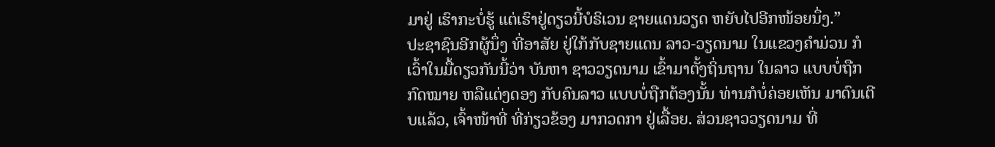ມາຢູ່ ເຮົາກະບໍ່ຮູ້ ແຕ່ເຮົາຢູ່ດຽວນີ້ບໍຣິເວນ ຊາຍແດນວຽດ ຫຍັບໄປອີກໜ້ອຍນຶ່ງ.”
ປະຊາຊົນອີກຜູ້ນຶ່ງ ທີ່ອາສັຍ ຢູ່ໃກ້ກັບຊາຍແດນ ລາວ-ວຽດນາມ ໃນແຂວງຄໍາມ່ວນ ກໍເວົ້າໃນມື້ດຽວກັນນີ້ວ່າ ບັນຫາ ຊາວວຽດນາມ ເຂົ້າມາຕັ້ງຖິ່ນຖານ ໃນລາວ ແບບບໍ່ຖືກກົດໝາຍ ຫລືແຕ່ງດອງ ກັບຄົນລາວ ແບບບໍ່ຖືກຕ້ອງນັ້ນ ທ່ານກໍບໍ່ຄ່ອຍເຫັນ ມາດົນເຕີບແລ້ວ, ເຈົ້າໜ້າທີ່ ທີ່ກ່ຽວຂ້ອງ ມາກວດກາ ຢູ່ເລື້ອຍ. ສ່ວນຊາວວຽດນາມ ທີ່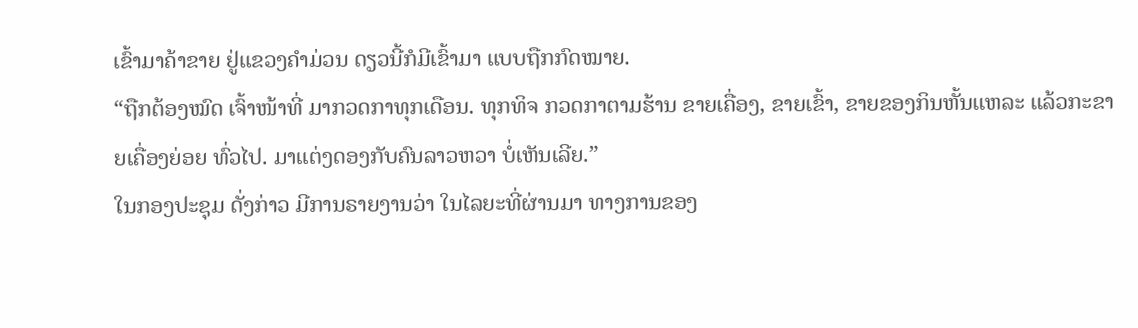ເຂົ້າມາຄ້າຂາຍ ຢູ່ແຂວງຄໍາມ່ວນ ດຽວນີ້ກໍມີເຂົ້າມາ ແບບຖືກກົດໝາຍ.
“ຖືກຕ້ອງໝົດ ເຈົ້າໜ້າທີ່ ມາກວດກາທຸກເດືອນ. ທຸກທິຈ ກວດກາຕາມຮ້ານ ຂາຍເຄື່ອງ, ຂາຍເຂົ້າ, ຂາຍຂອງກິນຫັ້ນແຫລະ ແລ້ວກະຂາຍເຄື່ອງຍ່ອຍ ທົ່ວໄປ. ມາແຕ່ງດອງກັບຄົນລາວຫວາ ບໍ່ເຫັນເລີຍ.”
ໃນກອງປະຊຸມ ດັ່ງກ່າວ ມີການຣາຍງານວ່າ ໃນໄລຍະທີ່ຜ່ານມາ ທາງການຂອງ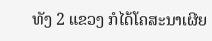ທັງ 2 ແຂວງ ກໍໄດ້ໂຄສະນາເຜີຍ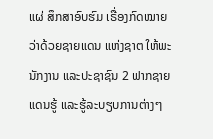ແຜ່ ສຶກສາອົບຮົມ ເຣື່ອງກົດໝາຍ ວ່າດ້ວຍຊາຍແດນ ແຫ່ງຊາຕ ໃຫ້ພະນັກງານ ແລະປະຊາຊົນ 2 ຟາກຊາຍແດນຮູ້ ແລະຮູ້ລະບຽບການຕ່າງໆ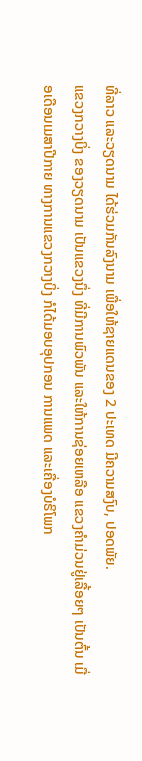ທີ່ລາວ ແລະວຽດນາມ ໄດ້ຮ່ວມກັນລົງນາມ ເພື່ອໃຫ້ຊາຍແດນຂອງ 2 ປະເທດ ມີຄວາມສງົບ, ປອດພັຍ.
ແຂວງກວາງບິ່ງ ຂອງວຽດນາມ ເປັນແຂວງນຶ່ງ ທີ່ມີການພົວພັນ ແລະໃຫ້ການຊ່ອຍເຫລືອ ແຂວງຄໍາມ່ວນຢູ່ເລື້ອຍໆ ເປັນຕົ້ນ ເມື່ອເດືອນເມສາປີກາຍ ທາງການແຂວງກວາງບິ່ງ ກໍໄດ້ມອບອຸປກອນ ການແພດ ແລະເຄື່ອງບໍຣິໂພກ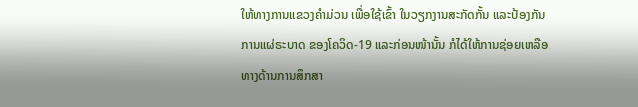ໃຫ້ທາງການແຂວງຄໍາມ່ວນ ເພື່ອໃຊ້ເຂົ້າ ໃນວຽກງານສະກັດກັ້ນ ແລະປ້ອງກັນ ການແຜ່ຣະບາດ ຂອງໂຄວິດ-19 ແລະກ່ອນໜ້ານັ້ນ ກໍໄດ້ໃຫ້ການຊ່ອຍເຫລືອ ທາງດ້ານການສຶກສາ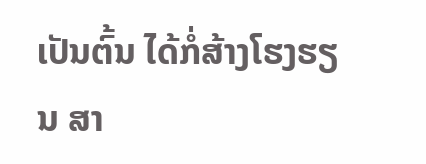ເປັນຕົ້ນ ໄດ້ກໍ່ສ້າງໂຮງຮຽນ ສາ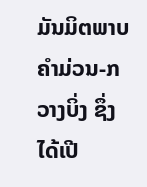ມັນມິຕພາບ ຄໍາມ່ວນ-ກວາງບິ່ງ ຊຶ່ງໄດ້ເປີ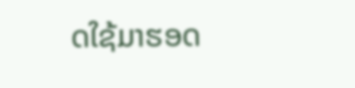ດໃຊ້ມາຮອດ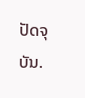ປັດຈຸບັນ.